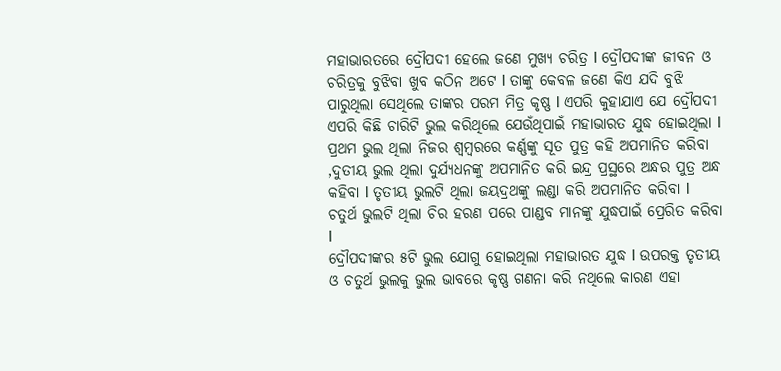ମହାଭାରତରେ ଦ୍ରୌପଦୀ ହେଲେ ଜଣେ ମୁଖ୍ୟ ଚରିତ୍ର l ଦ୍ରୌପଦୀଙ୍କ ଜୀବନ ଓ ଚରିତ୍ରକୁ ବୁଝିବା ଖୁବ କଠିନ ଅଟେ l ତାଙ୍କୁ କେବଳ ଜଣେ କିଏ ଯଦି ବୁଝି ପାରୁଥିଲା ସେଥିଲେ ତାଙ୍କର ପରମ ମିତ୍ର କୃଷ୍ଣ l ଏପରି କୁହାଯାଏ ଯେ ଦ୍ରୌପଦୀ ଏପରି କିଛି ଚାରିଟି ଭୁଲ କରିଥିଲେ ଯେଉଁଥିପାଇଁ ମହାଭାରତ ଯୁଦ୍ଧ ହୋଇଥିଲା l
ପ୍ରଥମ ଭୁଲ ଥିଲା ନିଜର ଶ୍ୱମ୍ବରରେ କର୍ଣ୍ଣଙ୍କୁ ସୂତ ପୁତ୍ର କହି ଅପମାନିତ କରିବା ,ଦୁତୀୟ ଭୁଲ ଥିଲା ଦୁର୍ଯ୍ୟଧନଙ୍କୁ ଅପମାନିତ କରି ଇନ୍ଦ୍ର ପ୍ରସ୍ଥରେ ଅନ୍ଧର ପୁତ୍ର ଅନ୍ଧ କହିବା l ତୃତୀୟ ଭୁଲଟି ଥିଲା ଜୟଦ୍ରଥଙ୍କୁ ଲଣ୍ଡା କରି ଅପମାନିତ କରିବା l ଚତୁର୍ଥ ଭୁଲଟି ଥିଲା ଚିର ହରଣ ପରେ ପାଣ୍ଡବ ମାନଙ୍କୁ ଯୁଦ୍ଧପାଇଁ ପ୍ରେରିତ କରିବା l
ଦ୍ରୌପଦୀଙ୍କର ୫ଟି ଭୁଲ ଯୋଗୁ ହୋଇଥିଲା ମହାଭାରତ ଯୁଦ୍ଧ l ଉପରକ୍ତ ତୃତୀୟ ଓ ଚତୁର୍ଥ ଭୁଲକୁ ଭୁଲ ଭାବରେ କୃଷ୍ଣ ଗଣନା କରି ନଥିଲେ କାରଣ ଏହା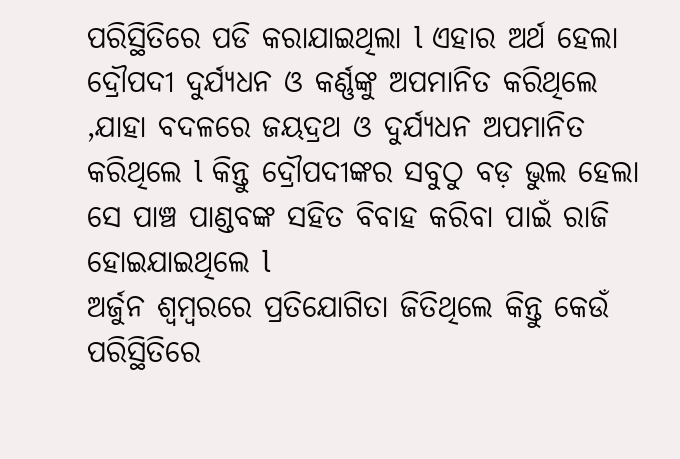ପରିସ୍ଥିତିରେ ପଡି କରାଯାଇଥିଲା l ଏହାର ଅର୍ଥ ହେଲା ଦ୍ରୌପଦୀ ଦୁର୍ଯ୍ୟଧନ ଓ କର୍ଣ୍ଣଙ୍କୁ ଅପମାନିତ କରିଥିଲେ ,ଯାହା ବଦଳରେ ଜୟଦ୍ରଥ ଓ ଦୁର୍ଯ୍ୟଧନ ଅପମାନିତ କରିଥିଲେ l କିନ୍ତୁ ଦ୍ରୌପଦୀଙ୍କର ସବୁଠୁ ବଡ଼ ଭୁଲ ହେଲା ସେ ପାଞ୍ଚ ପାଣ୍ଡବଙ୍କ ସହିତ ବିବାହ କରିବା ପାଇଁ ରାଜି ହୋଇଯାଇଥିଲେ l
ଅର୍ଜୁନ ଶ୍ୱମ୍ବରରେ ପ୍ରତିଯୋଗିତା ଜିତିଥିଲେ କିନ୍ତୁ କେଉଁ ପରିସ୍ଥିତିରେ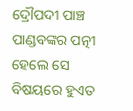ଦ୍ରୌପଦୀ ପାଞ୍ଚ ପାଣ୍ଡବଙ୍କର ପତ୍ନୀ ହେଲେ ସେ ବିଷୟରେ ହୁଏତ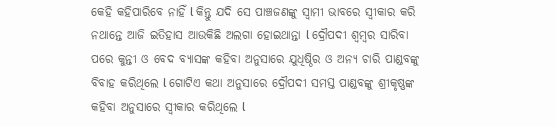କେହି କହିପାରିବେ ନାହିଁ l କିନ୍ତୁ ଯଦି ସେ ପାଞ୍ଚଜଣଙ୍କୁ ସ୍ୱାମୀ ଭାବରେ ସ୍ୱୀକାର କରି ନଥାନ୍ତେ ଆଜି ଇତିହାସ ଆଉକିଛି ଅଲଗା ହୋଇଥାନ୍ତା l ଦ୍ରୌପଦୀ ଶ୍ୱମ୍ବର ସାରିବା ପରେ କୁନ୍ତୀ ଓ ବେଦ ବ୍ୟାସଙ୍କ କହିବା ଅନୁସାରେ ଯୁଧିଷ୍ଠିର ଓ ଅନ୍ୟ ଚାରି ପାଣ୍ଡବଙ୍କୁ ବିବାହ କରିଥିଲେ l ଗୋଟିଏ କଥା ଅନୁସାରେ ଦ୍ରୌପଦୀ ସମସ୍ତ ପାଣ୍ଡବଙ୍କୁ ଶ୍ରୀକୃଷ୍ଣଙ୍କ କହିବା ଅନୁସାରେ ସ୍ୱୀକାର କରିଥିଲେ l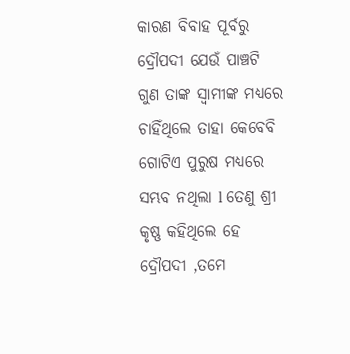କାରଣ ବିବାହ ପୂର୍ବରୁ ଦ୍ରୌପଦୀ ଯେଉଁ ପାଞ୍ଚଟି ଗୁଣ ତାଙ୍କ ସ୍ୱାମୀଙ୍କ ମଧ୍ୟରେ ଚାହିଁଥିଲେ ତାହା କେବେବି ଗୋଟିଏ ପୁରୁଷ ମଧ୍ୟରେ ସମ୍ଭବ ନଥିଲା l ତେଣୁ ଶ୍ରୀ କୃଷ୍ଣ କହିଥିଲେ ହେ ଦ୍ରୌପଦୀ ,ତମେ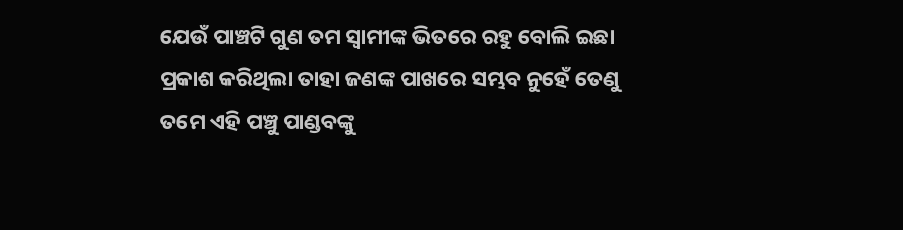ଯେଉଁ ପାଞ୍ଚଟି ଗୁଣ ତମ ସ୍ୱାମୀଙ୍କ ଭିତରେ ରହୁ ବୋଲି ଇଛା ପ୍ରକାଶ କରିଥିଲା ତାହା ଜଣଙ୍କ ପାଖରେ ସମ୍ଭବ ନୁହେଁ ତେଣୁ ତମେ ଏହି ପଞ୍ଚୁ ପାଣ୍ଡବଙ୍କୁ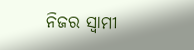ନିଜର ସ୍ୱାମୀ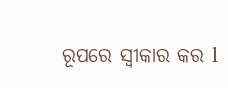ରୂପରେ ସ୍ୱୀକାର କର l